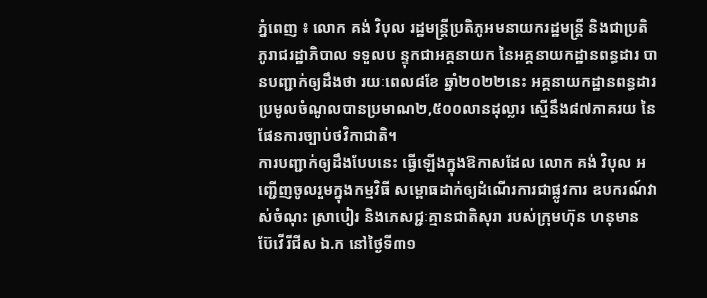ភ្នំពេញ ៖ លោក គង់ វិបុល រដ្ឋមន្ត្រីប្រតិភូអមនាយករដ្ឋមន្ត្រី និងជាប្រតិភូរាជរដ្ឋាភិបាល ទទួលប ន្ទុកជាអគ្គនាយក នៃអគ្គនាយកដ្ឋានពន្ធដារ បានបញ្ជាក់ឲ្យដឹងថា រយៈពេល៨ខែ ឆ្នាំ២០២២នេះ អគ្គនាយកដ្ឋានពន្ធដារ ប្រមូលចំណូលបានប្រមាណ២,៥០០លានដុល្លារ ស្មើនឹង៨៧ភាគរយ នៃផែនការច្បាប់ថវិកាជាតិ។
ការបញ្ជាក់ឲ្យដឹងបែបនេះ ធ្វើឡើងក្នុងឱកាសដែល លោក គង់ វិបុល អញ្ជើញចូលរួមក្នុងកម្មវិធី សម្ពោធដាក់ឲ្យដំណើរការជាផ្លូវការ ឧបករណ៍វាស់ចំណុះ ស្រាបៀរ និងភេសជ្ជៈគ្មានជាតិសុរា របស់ក្រុមហ៊ុន ហនុមាន ប៊ែវើរីជីស ឯ.ក នៅថ្ងៃទី៣១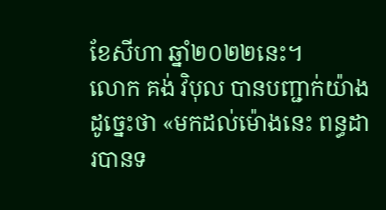ខែសីហា ឆ្នាំ២០២២នេះ។
លោក គង់ វិបុល បានបញ្ជាក់យ៉ាងដូច្នេះថា «មកដល់ម៉ោងនេះ ពន្ធដារបានទ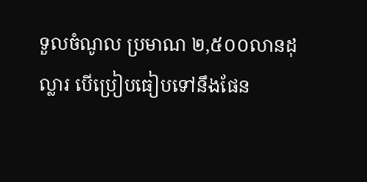ទួលចំណូល ប្រមាណ ២,៥០០លានដុល្លារ បើប្រៀបធៀបទៅនឹងផែន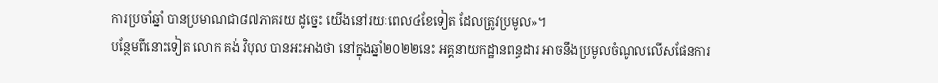ការប្រចាំឆ្នាំ បានប្រមាណជា៨៧ភាគរយ ដូច្នេះ យើងនៅរយៈពេល៤ខែទៀត ដែលត្រូវប្រមូល»។
បន្ថែមពីនោះទៀត លោក គង់ វិបុល បានអះអាងថា នៅក្នុងឆ្នាំ២០២២នេះ អគ្គនាយកដ្ឋានពន្ធដារ អាចនឹងប្រមូលចំណូលលើសផែនការ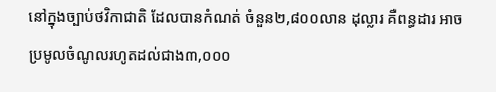នៅក្នុងច្បាប់ថវិកាជាតិ ដែលបានកំណត់ ចំនួន២,៨០០លាន ដុល្លារ គឺពន្ធដារ អាចប្រមូលចំណូលរហូតដល់ជាង៣,០០០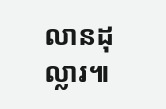លានដុល្លារ៕